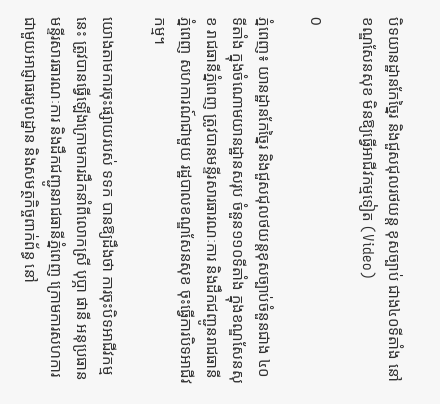បិទយានដ្ឋានកែច្នៃរ និងជួសជុលរថយន្ត ខុសច្បាប់ ជាង៤០ទីតាំង នៅខណ្ឌសែនសុខ មិនឱ្យធ្វើអាជីវកម្មទៀត (Video)

0

ភ្នំពេញ៖ យានដ្ឋានកែច្នៃរ និងជួសជុលថយន្តខុសច្បាប់ចំនួនជាង ៤០ទីតាំង ក្នុងចំណោមយានដ្ឋានសរុប ចំនួន១១០ទីតាំង ក្នុងខណ្ឌសែនសុខ រាជធានីភ្នំពេញ ត្រូវបានមន្ទីរសារធារណៈការ និងដឹកជញ្ជូនរាជធានីភ្នំពេញ សហការណ៍ជាមួយ រដ្ឋបាលខណ្ឌសែនសុខ ចុះធ្វើការបិទអាជីវកម្ម។

យោងតាមការចុះផ្សាយរបស់ ទទក បានឱ្យដឹងថា ការចុះបិទអាជីវកម្មនេះ ត្រូវបានធ្វើឡើងក្រោមការដឹកនាំពីលោកស្រី បុប្ភា ផានី អនុប្រធានមន្ទីរសារធារណៈការ និងដឹកជញ្ជូនរាជធានីភ្នំពេញ ក្រោមការសហការ ជាមួយអាជ្ញាធរមូលដ្ឋាន និងសមត្ថកិច្ចពាក់ព័ន្ធ នៅ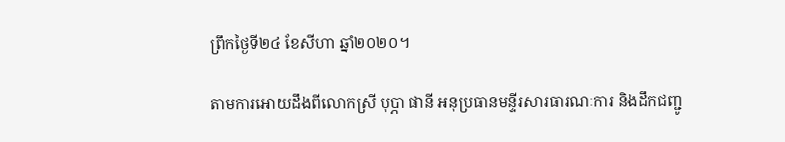ព្រឹកថ្ងៃទី២៤ ខែសីហា ឆ្នាំ២០២០។

តាមការអោយដឹងពីលោកស្រី បុប្ភា ផានី អនុប្រធានមន្ទីរសារធារណៈការ និងដឹកជញ្ជូ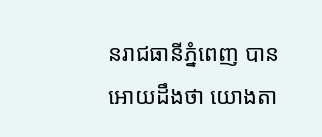នរាជធានីភ្នំពេញ បានអោយដឹងថា យោងតា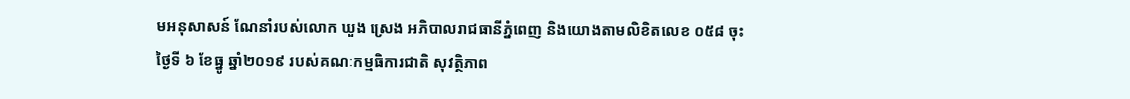មអនុសាសន៍ ណែនាំរបស់លោក ឃួង ស្រេង អភិបាលរាជធានីភ្នំពេញ និងយោងតាមលិខិតលេខ ០៥៨ ចុះថ្ងៃទី ៦ ខែធ្នូ ឆ្នាំ២០១៩ របស់គណៈកម្មធិការជាតិ សុវត្ថិភាព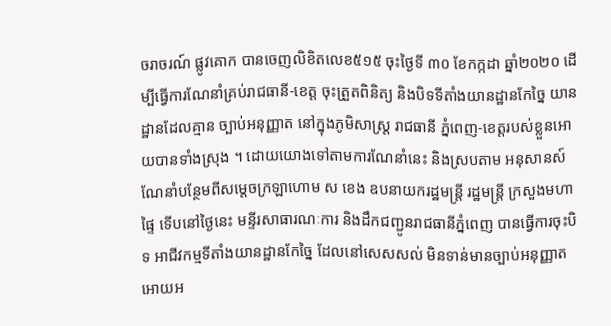ចរាចរណ៍ ផ្លូវគោក បានចេញលិខិតលេខ៥១៥ ចុះថ្ងៃទី ៣០ ខែកក្កដា ឆ្នាំ២០២០ ដើម្បីធ្វើការណែនាំគ្រប់រាជធានី-ខេត្ត ចុះត្រួតពិនិត្យ និងបិទទីតាំងយានដ្ឋានកែច្នៃ យានដ្ឋានដែលគ្មាន ច្បាប់អនុញ្ញាត នៅក្នុងភូមិសាស្រ្ត រាជធានី ភ្នំពេញ-ខេត្តរបស់ខ្លួនអោយបានទាំងស្រុង ។ ដោយយោងទៅតាមការណែនាំនេះ និងស្របតាម អនុសានស៍ ណែនាំបន្ថែមពីសម្តេចក្រឡាហោម ស ខេង ឧបនាយករដ្ឋមន្ត្រី រដ្ឋមន្ត្រី ក្រសួងមហាផ្ទៃ ទើបនៅថ្ងៃនេះ មន្ទីរសាធារណៈការ និងដឹកជញ្ជូនរាជធានីភ្នំពេញ បានធ្វើការចុះបិទ អាជីវកម្មទីតាំងយានដ្ឋានកែច្នៃ ដែលនៅសេសសល់ មិនទាន់មានច្បាប់អនុញ្ញាតអោយអ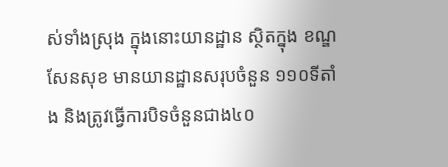ស់ទាំងស្រុង ក្នុងនោះយានដ្ឋាន ស្ថិតក្នុង ខណ្ឌសែនសុខ មានយានដ្ឋានសរុបចំនួន ១១០ទីតាំង និងត្រូវធ្វើការបិទចំនួនជាង៤០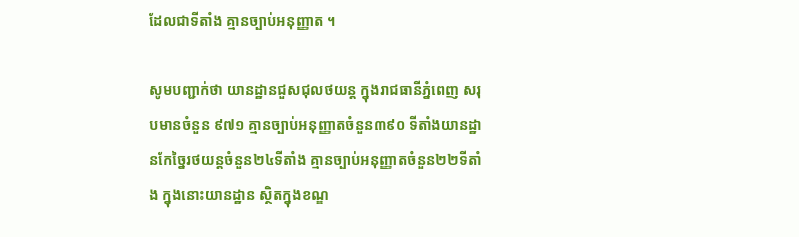ដែលជាទីតាំង គ្មានច្បាប់អនុញ្ញាត ។

សូមបញ្ជាក់ថា យានដ្ឋានជួសជុលថយន្ត ក្នុងរាជធានីភ្នំពេញ សរុបមានចំនួន ៩៧១ គ្មានច្បាប់អនុញ្ញាតចំនួន៣៩០ ទីតាំងយានដ្ឋានកែច្នៃរថយន្តចំនួន២៤ទីតាំង គ្មានច្បាប់អនុញ្ញាតចំនួន២២ទីតាំង ក្នុងនោះយានដ្ឋាន ស្ថិតក្នុងខណ្ឌ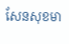សែនសុខមា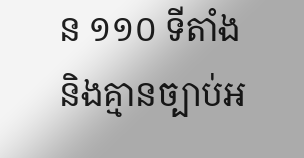ន ១១០ ទីតាំង និងគ្មានច្បាប់អ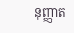នុញ្ញាត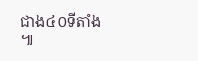ជាង៤០ទីតាំង ៕